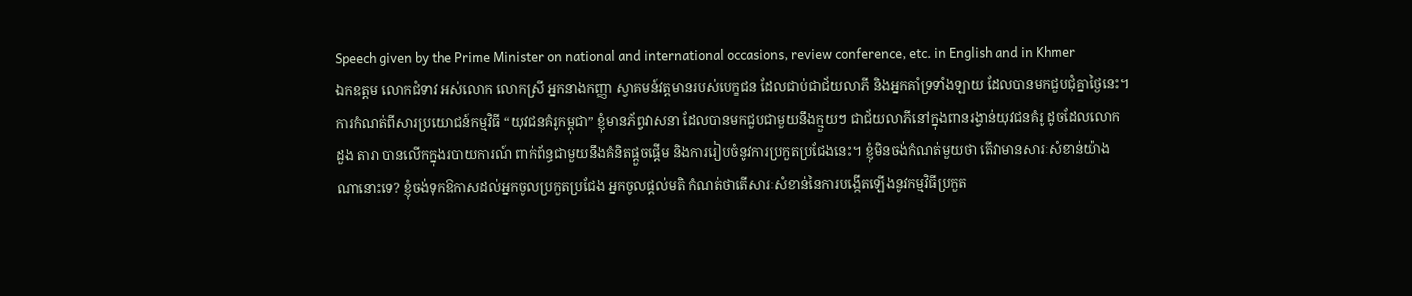Speech given by the Prime Minister on national and international occasions, review conference, etc. in English and in Khmer
ឯកឧត្តម លោកជំទាវ អស់លោក លោកស្រី អ្នកនាងកញ្ញា ស្វាគមន៍វត្តមានរបស់បេក្ខជន ដែលជាប់ជាជ័យលាភី និងអ្នកគាំទ្រទាំងឡាយ ដែលបានមកជួបជុំគ្នាថ្ងៃនេះ។ ការកំណត់ពីសារប្រយោជន៍កម្មវិធី “យុវជនគំរូកម្ពុជា” ខ្ញុំមានភ័ព្វវាសនា ដែលបានមកជួបជាមួយនឹងក្មួយៗ ជាជ័យលាភីនៅក្នុងពានរង្វាន់យុវជនគំរូ ដូចដែលលោក ដួង តារា បានលើកក្នុងរបាយការណ៍ ពាក់ព័ន្ធជាមួយនឹងគំនិតផ្តួចផ្តើម និងការរៀបចំនូវការប្រកួតប្រជែងនេះ។ ខ្ញុំមិនចង់កំណត់មួយថា តើវាមានសារៈសំខាន់យ៉ាងណានោះទេ? ខ្ញុំចង់ទុកឱកាសដល់អ្នកចូលប្រកួតប្រជែង អ្នកចូលផ្តល់មតិ កំណត់ថាតើសារៈសំខាន់នៃការបង្កើតឡើងនូវកម្មវិធីប្រកួត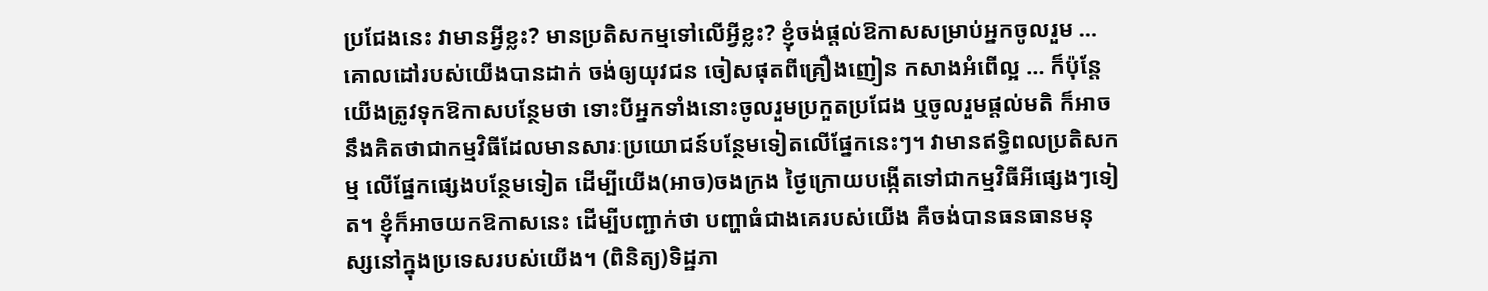ប្រជែងនេះ វាមានអ្វីខ្លះ? មានប្រតិសកម្មទៅលើអ្វីខ្លះ? ខ្ញុំចង់ផ្តល់ឱកាសសម្រាប់អ្នកចូលរួម … គោលដៅរបស់យើងបានដាក់ ចង់ឲ្យយុវជន ចៀសផុតពីគ្រឿងញៀន កសាងអំពើល្អ … ក៏ប៉ុន្តែ យើងត្រូវទុកឱកាសបន្ថែមថា ទោះបីអ្នកទាំងនោះចូលរួមប្រកួតប្រជែង ឬចូលរួមផ្តល់មតិ ក៏អាចនឹងគិតថាជាកម្មវិធីដែលមានសារៈប្រយោជន៍បន្ថែមទៀតលើផ្នែកនេះៗ។ វាមានឥទ្ធិពលប្រតិសកម្ម លើផ្នែកផ្សេងបន្ថែមទៀត ដើម្បីយើង(អាច)ចងក្រង ថ្ងៃក្រោយបង្កើតទៅជាកម្មវិធីអីផ្សេងៗទៀត។ ខ្ញុំក៏អាចយកឱកាសនេះ ដើម្បីបញ្ជាក់ថា បញ្ហាធំជាងគេរបស់យើង គឺចង់បានធនធានមនុស្សនៅក្នុងប្រទេសរបស់យើង។ (ពិនិត្យ)ទិដ្ឋភា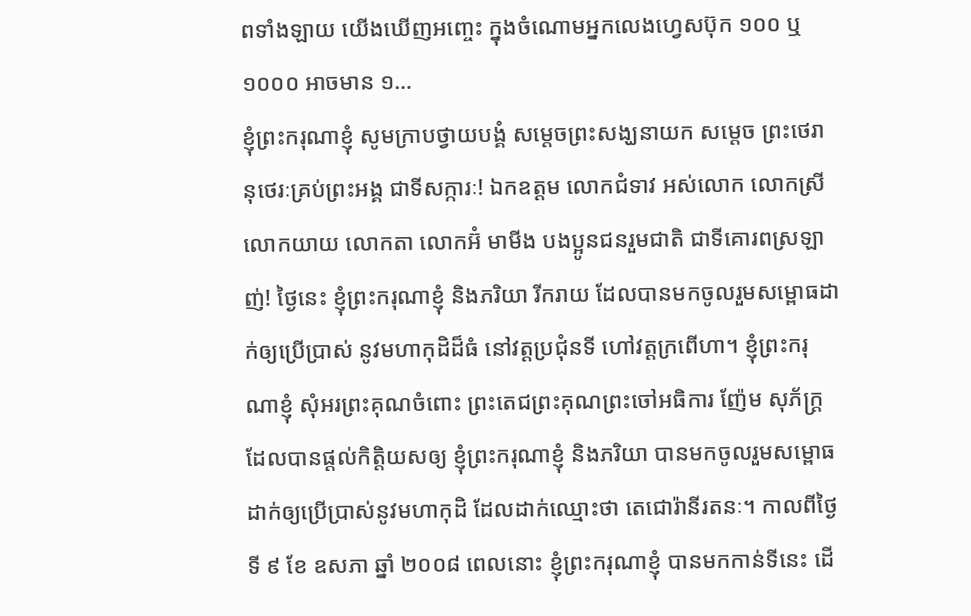ពទាំងឡាយ យើងឃើញអញ្ចេះ ក្នុងចំណោមអ្នកលេងហ្វេសប៊ុក ១០០ ឬ ១០០០ អាចមាន ១…
ខ្ញុំព្រះករុណាខ្ញុំ សូមក្រាបថ្វាយបង្គំ សម្តេចព្រះសង្ឃនាយក សម្តេច ព្រះថេរានុថេរៈគ្រប់ព្រះអង្គ ជាទីសក្ការៈ! ឯកឧត្តម លោកជំទាវ អស់លោក លោកស្រី លោកយាយ លោកតា លោកអ៊ំ មាមីង បងប្អូនជនរួមជាតិ ជាទីគោរពស្រឡាញ់! ថ្ងៃនេះ ខ្ញុំព្រះករុណាខ្ញុំ និងភរិយា រីករាយ ដែលបានមកចូលរួមសម្ពោធដាក់ឲ្យប្រើប្រាស់ នូវមហាកុដិដ៏ធំ នៅវត្តប្រជុំនទី ហៅវត្តក្រពើហា។ ខ្ញុំព្រះករុណាខ្ញុំ សុំអរព្រះគុណចំពោះ ព្រះតេជព្រះគុណព្រះចៅអធិការ ញ៉ែម សុភ័ក្រ្ត ដែលបានផ្តល់កិត្តិយសឲ្យ ខ្ញុំព្រះករុណាខ្ញុំ និងភរិយា បានមកចូលរួមសម្ពោធដាក់ឲ្យប្រើប្រាស់នូវមហាកុដិ ដែលដាក់ឈ្មោះថា តេជោរ៉ានីរតនៈ។ កាលពីថ្ងៃទី ៩ ខែ ឧសភា ឆ្នាំ ២០០៨ ពេលនោះ ខ្ញុំព្រះករុណាខ្ញុំ បានមកកាន់ទីនេះ ដើ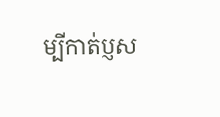ម្បីកាត់ប្ញស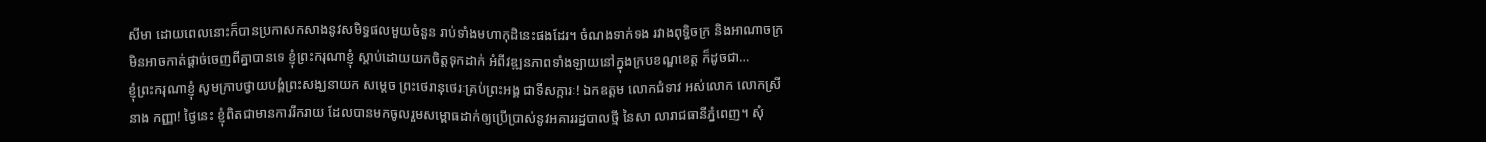សីមា ដោយពេលនោះក៏បានប្រកាសកសាងនូវសមិទ្ធផលមួយចំនួន រាប់ទាំងមហាកុដិនេះផងដែរ។ ចំណងទាក់ទង រវាងពុទ្ធិចក្រ និងអាណាចក្រ មិនអាចកាត់ផ្តាច់ចេញពីគ្នាបានទេ ខ្ញុំព្រះករុណាខ្ញុំ ស្តាប់ដោយយកចិត្តទុកដាក់ អំពីវឌ្ឍនភាពទាំងឡាយនៅក្នុងក្របខណ្ឌខេត្ត ក៏ដូចជា…
ខ្ញុំព្រះករុណាខ្ញុំ សូមក្រាបថ្វាយបង្គំព្រះសង្ឃនាយក សម្តេច ព្រះថេរានុថេរៈគ្រប់ព្រះអង្គ ជាទីសក្ការៈ! ឯកឧត្តម លោកជំទាវ អស់លោក លោកស្រី នាង កញ្ញា! ថ្ងៃនេះ ខ្ញុំពិតជាមានការរីករាយ ដែលបានមកចូលរួមសម្ពោធដាក់ឲ្យប្រើប្រាស់នូវអគាររដ្ឋបាលថ្មី នៃសា លារាជធានីភ្នំពេញ។ សុំ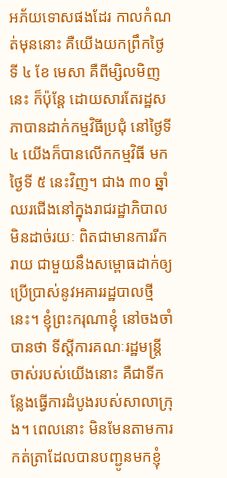អភ័យទោសផងដែរ កាលកំណត់មុននោះ គឺយើងយកព្រឹកថ្ងៃទី ៤ ខែ មេសា គឺពីម្សិលមិញនេះ ក៏ប៉ុន្តែ ដោយសារតែរដ្ឋសភាបានដាក់កម្មវិធីប្រជុំ នៅថ្ងៃទី ៤ យើងក៏បានលើកកម្មវិធី មកថ្ងៃទី ៥ នេះវិញ។ ជាង ៣០ ឆ្នាំ ឈរជើងនៅក្នុងរាជរដ្ឋាភិបាលមិនដាច់រយៈ ពិតជាមានការរីករាយ ជាមួយនឹងសម្ពោធដាក់ឲ្យប្រើប្រាស់នូវអគាររដ្ឋបាលថ្មីនេះ។ ខ្ញុំព្រះករុណាខ្ញុំ នៅចងចាំបានថា ទីស្តីការគណៈរដ្ឋមន្ត្រីចាស់របស់យើងនោះ គឺជាទីកន្លែងធ្វើការដំបូងរបស់សាលាក្រុង។ ពេលនោះ មិនមែនតាមការកត់ត្រាដែលបានបញ្ជូនមកខ្ញុំ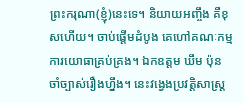ព្រះករុណា(ខ្ញុំ)នេះទេ។ និយាយអញ្ចឹង គឺខុសហើយ។ ចាប់ផ្តើមដំបូង គេហៅគណៈកម្មការយោធាគ្រប់គ្រង។ ឯកឧត្តម ឃឹម ប៉ុន ចាំច្បាស់រឿងហ្នឹង។ នេះវង្វេងប្រវត្តិសាស្ត្រ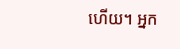ហើយ។ អ្នក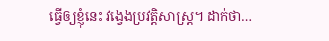ធ្វើឲ្យខ្ញុំនេះ វង្វេងប្រវត្តិសាស្ត្រ។ ដាក់ថា…